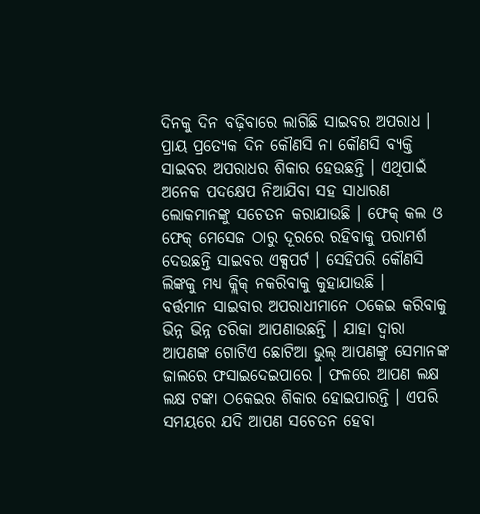ଦିନକୁ ଦିନ ବଢ଼ିବାରେ ଲାଗିଛି ସାଇବର ଅପରାଧ । ପ୍ରାୟ ପ୍ରତ୍ୟେକ ଦିନ କୌଣସି ନା କୌଣସି ବ୍ୟକ୍ତି ସାଇବର ଅପରାଧର ଶିକାର ହେଉଛନ୍ତି । ଏଥିପାଇଁ ଅନେକ ପଦକ୍ଷେପ ନିଆଯିବା ସହ ସାଧାରଣ ଲୋକମାନଙ୍କୁ ସଚେତନ କରାଯାଉଛି । ଫେକ୍ କଲ ଓ ଫେକ୍ ମେସେଜ ଠାରୁ ଦୂରରେ ରହିବାକୁ ପରାମର୍ଶ ଦେଉଛନ୍ତି ସାଇବର ଏକ୍ସପର୍ଟ । ସେହିପରି କୌଣସି ଲିଙ୍କକୁ ମଧ୍ୟ କ୍ଲିକ୍ ନକରିବାକୁ କୁହାଯାଉଛି ।
ବର୍ତ୍ତମାନ ସାଇବାର ଅପରାଧୀମାନେ ଠକେଇ କରିବାକୁ ଭିନ୍ନ ଭିନ୍ନ ତରିକା ଆପଣାଉଛନ୍ତି । ଯାହା ଦ୍ୱାରା ଆପଣଙ୍କ ଗୋଟିଏ ଛୋଟିଆ ଭୁଲ୍ ଆପଣଙ୍କୁ ସେମାନଙ୍କ ଜାଲରେ ଫସାଇଦେଇପାରେ । ଫଳରେ ଆପଣ ଲକ୍ଷ ଲକ୍ଷ ଟଙ୍କା ଠକେଇର ଶିକାର ହୋଇପାରନ୍ତି । ଏପରି ସମୟରେ ଯଦି ଆପଣ ସଚେତନ ହେବା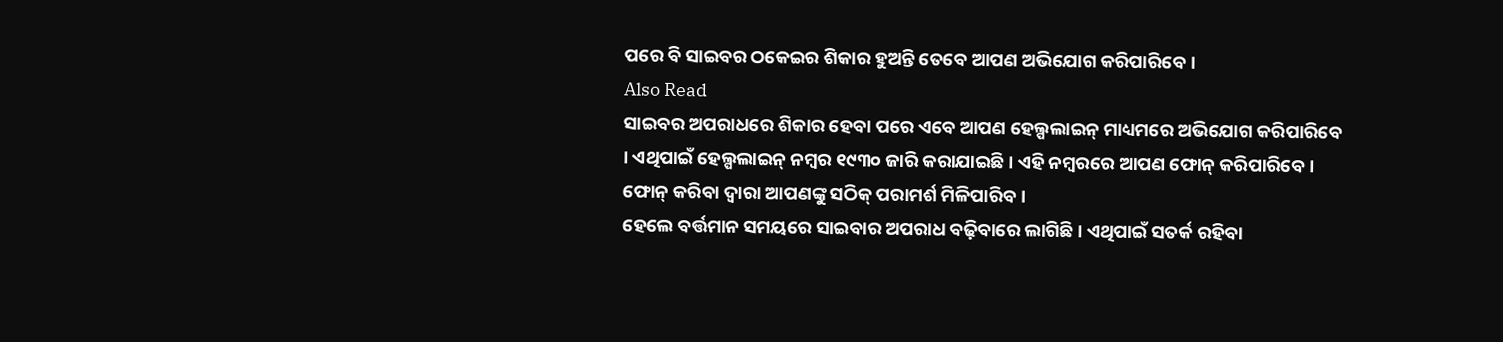ପରେ ବି ସାଇବର ଠକେଇର ଶିକାର ହୁଅନ୍ତି ତେବେ ଆପଣ ଅଭିଯୋଗ କରିପାରିବେ ।
Also Read
ସାଇବର ଅପରାଧରେ ଶିକାର ହେବା ପରେ ଏବେ ଆପଣ ହେଲ୍ପଲାଇନ୍ ମାଧ୍ୟମରେ ଅଭିଯୋଗ କରିପାରିବେ । ଏଥିପାଇଁ ହେଲ୍ପଲାଇନ୍ ନମ୍ବର ୧୯୩୦ ଜାରି କରାଯାଇଛି । ଏହି ନମ୍ୱରରେ ଆପଣ ଫୋନ୍ କରିପାରିବେ । ଫୋନ୍ କରିବା ଦ୍ୱାରା ଆପଣଙ୍କୁ ସଠିକ୍ ପରାମର୍ଶ ମିଳିପାରିବ ।
ହେଲେ ବର୍ତ୍ତମାନ ସମୟରେ ସାଇବାର ଅପରାଧ ବଢ଼ିବାରେ ଲାଗିଛି । ଏଥିପାଇଁ ସତର୍କ ରହିବା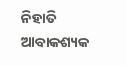ନିହାତି ଆବାକଶ୍ୟକ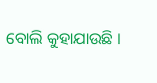ବୋଲି କୁହାଯାଉଛି ।